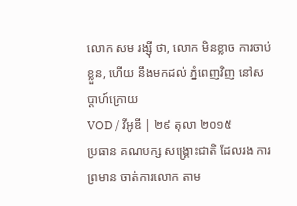លោក សម រង្ស៊ី ថា, លោក មិនខ្លាច ការចាប់ខ្លួន, ហើយ នឹងមកដល់ ភ្នំពេញវិញ នៅសប្ដាហ៍ក្រោយ
VOD / វីអូឌី | ២៩ តុលា ២០១៥
ប្រធាន គណបក្ស សង្គ្រោះជាតិ ដែលរង ការព្រមាន ចាត់ការលោក តាម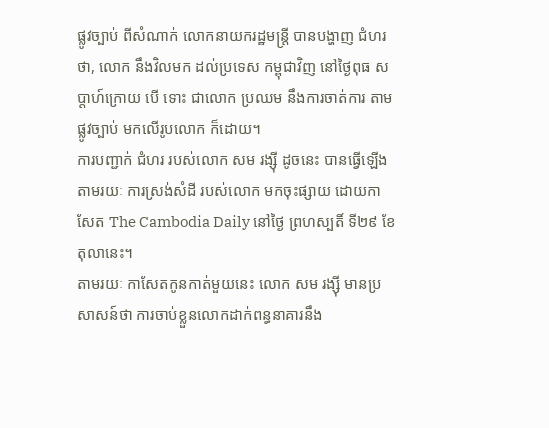ផ្លូវច្បាប់ ពីសំណាក់ លោកនាយករដ្ឋមន្ត្រី បានបង្ហាញ ជំហរ ថា, លោក នឹងវិលមក ដល់ប្រទេស កម្ពុជាវិញ នៅថ្ងៃពុធ សប្ដាហ៍ក្រោយ បើ ទោះ ជាលោក ប្រឈម នឹងការចាត់ការ តាមផ្លូវច្បាប់ មកលើរូបលោក ក៏ដោយ។
ការបញ្ជាក់ ជំហរ របស់លោក សម រង្ស៊ី ដូចនេះ បានធ្វើឡើង តាមរយៈ ការស្រង់សំដី របស់លោក មកចុះផ្សាយ ដោយកាសែត The Cambodia Daily នៅថ្ងៃ ព្រហស្បតិ៍ ទី២៩ ខែតុលានេះ។
តាមរយៈ កាសែតកូនកាត់មួយនេះ លោក សម រង្ស៊ី មានប្រសាសន៍ថា ការចាប់ខ្លួនលោកដាក់ពន្ធនាគារនឹង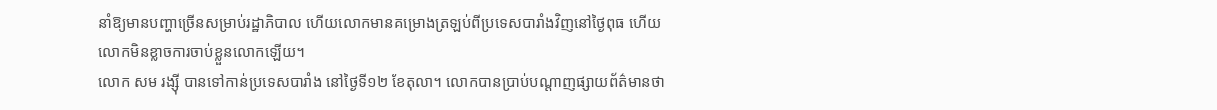នាំឱ្យមានបញ្ហាច្រើនសម្រាប់រដ្ឋាភិបាល ហើយលោកមានគម្រោងត្រឡប់ពីប្រទេសបារាំងវិញនៅថ្ងៃពុធ ហើយលោកមិនខ្លាចការចាប់ខ្លួនលោកឡើយ។
លោក សម រង្ស៊ី បានទៅកាន់ប្រទេសបារាំង នៅថ្ងៃទី១២ ខែតុលា។ លោកបានប្រាប់បណ្ដាញផ្សាយព័ត៌មានថា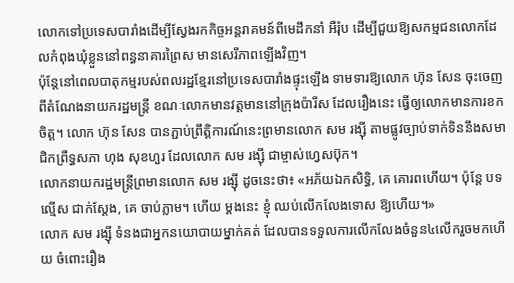លោកទៅប្រទេសបារាំងដើម្បីស្វែងរកកិច្ចអន្តរាគមន៍ពីមេដឹកនាំ អឺរ៉ុប ដើម្បីជួយឱ្យសកម្មជនលោកដែលកំពុងឃុំខ្លួននៅពន្ធនាគារព្រៃស មានសេរីភាពឡើងវិញ។
ប៉ុន្តែនៅពេលបាតុកម្មរបស់ពលរដ្ឋខ្មែរនៅប្រទេសបារាំងផ្ទុះឡើង ទាមទារឱ្យលោក ហ៊ុន សែន ចុះចេញពីតំណែងនាយករដ្ឋមន្ត្រី ខណៈលោកមានវត្តមាននៅក្រុងប៉ារីស ដែលរឿងនេះ ធ្វើឲ្យលោកមានការខកចិត្ត។ លោក ហ៊ុន សែន បានភ្ជាប់ព្រឹត្តិការណ៍នេះព្រមានលោក សម រង្ស៊ី តាមផ្លូវច្បាប់ទាក់ទិននឹងសមាជិកព្រឺទ្ធសភា ហុង សុខហួរ ដែលលោក សម រង្ស៊ី ជាម្ចាស់ហ្វេសប៊ុក។
លោកនាយករដ្ឋមន្ត្រីព្រមានលោក សម រង្ស៊ី ដូចនេះថា៖ «អភ័យឯកសិទ្ធិ, គេ គោរពហើយ។ ប៉ុន្តែ បទល្មើស ជាក់ស្ដែង, គេ ចាប់ភ្លាម។ ហើយ ម្ដងនេះ ខ្ញុំ ឈប់លើកលែងទោស ឱ្យហើយ។»
លោក សម រង្ស៊ី ទំនងជាអ្នកនយោបាយម្នាក់គត់ ដែលបានទទួលការលើកលែងចំនួន៤លើករួចមកហើយ ចំពោះរឿង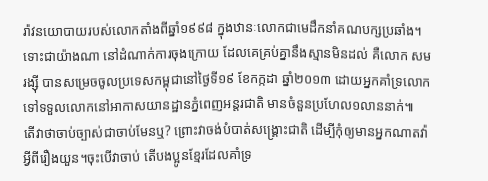រ៉ាវនយោបាយរបស់លោកតាំងពីឆ្នាំ១៩៩៨ ក្នុងឋានៈលោកជាមេដឹកនាំគណបក្សប្រឆាំង។ ទោះជាយ៉ាងណា នៅដំណាក់ការចុងក្រោយ ដែលគេគ្រប់គ្នានឹងស្មានមិនដល់ គឺលោក សម រង្ស៊ី បានសម្រេចចូលប្រទេសកម្ពុជានៅថ្ងៃទី១៩ ខែកក្កដា ឆ្នាំ២០១៣ ដោយអ្នកគាំទ្រលោក ទៅទទួលលោកនៅអាកាសយានដ្ឋានភ្នំពេញអន្តរជាតិ មានចំនួនប្រហែល១លាននាក់៕
តើវាថាចាប់ច្បាស់ជាចាប់មែនឬ? ព្រោះវាចង់បំបាត់សង្រ្គោះជាតិ ដើម្បីកុំឲ្យមានអ្នកណាតវ៉ាអ្វីពីរឿងយួន។ចុះបើវាចាប់ តើបងប្អូនខ្មែរដែលគាំទ្រ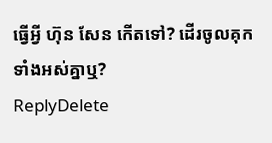ធ្វើអ្វី ហ៊ុន សែន កើតទៅ? ដើរចូលគុកទាំងអស់គ្នាឬ?
ReplyDelete